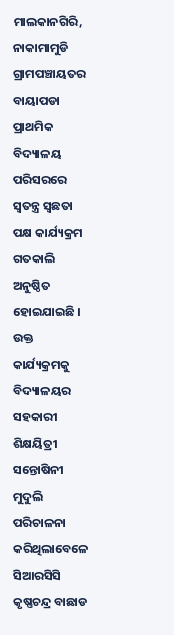ମାଲକାନଗିରି, ନାକାମାମୁଡି ଗ୍ରାମପଞ୍ଚାୟତର ବାୟାପଡା ପ୍ରାଥମିକ ବିଦ୍ୟାଳୟ ପରିସରରେ ସ୍ଵତନ୍ତ୍ର ସ୍ଵଛତା ପକ୍ଷ କାର୍ଯ୍ୟକ୍ରମ ଗତକାଲି ଅନୁଷ୍ଠିତ ହୋଇଯାଇଛି । ଉକ୍ତ କାର୍ଯ୍ୟକ୍ରମକୁ ବିଦ୍ୟାଳୟର ସହକାରୀ ଶିକ୍ଷୟିତ୍ରୀ ସନ୍ତୋଷିନୀ ମୁଦୁଲି ପରିଚାଳନା କରିଥିଲାବେଳେ ସିଆରସିସି କୃଷ୍ଣଚନ୍ଦ୍ର ବାଛାଡ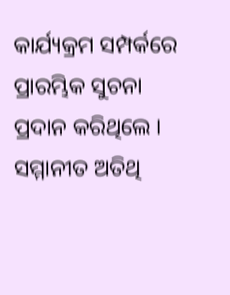କାର୍ଯ୍ୟକ୍ରମ ସମ୍ପର୍କରେ ପ୍ରାରମ୍ଭିକ ସୁଚନା ପ୍ରଦାନ କରିଥିଲେ । ସମ୍ମାନୀତ ଅତିଥି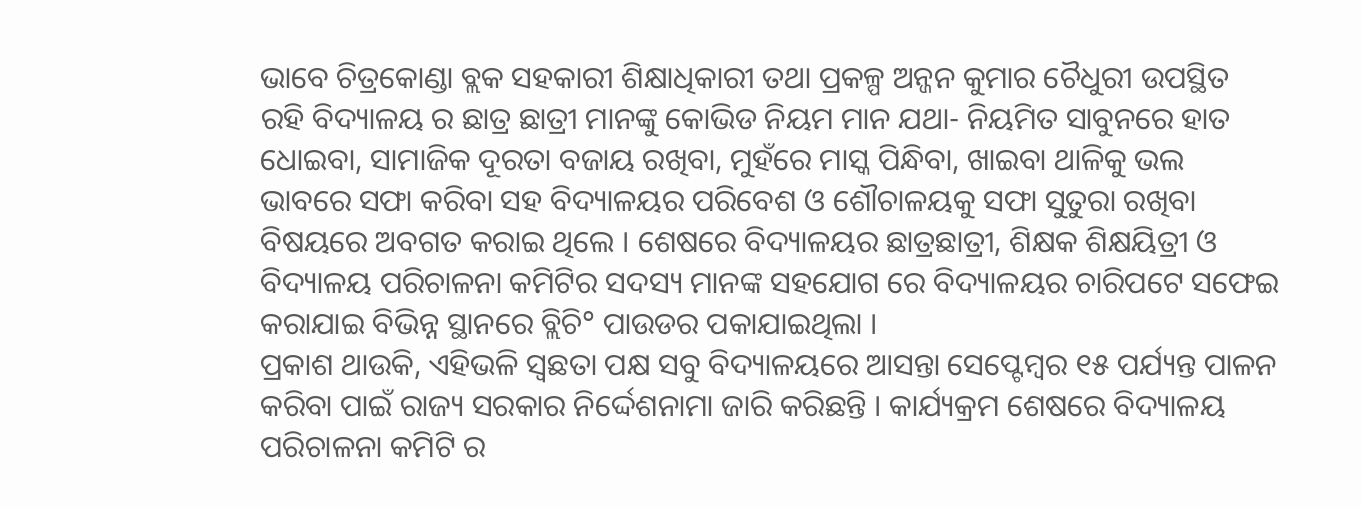ଭାବେ ଚିତ୍ରକୋଣ୍ଡା ବ୍ଲକ ସହକାରୀ ଶିକ୍ଷାଧିକାରୀ ତଥା ପ୍ରକଳ୍ପ ଅନ୍ଜନ କୁମାର ଚୈଧୁରୀ ଉପସ୍ଥିତ ରହି ବିଦ୍ୟାଳୟ ର ଛାତ୍ର ଛାତ୍ରୀ ମାନଙ୍କୁ କୋଭିଡ ନିୟମ ମାନ ଯଥା- ନିୟମିତ ସାବୁନରେ ହାତ ଧୋଇବା, ସାମାଜିକ ଦୂରତା ବଜାୟ ରଖିବା, ମୁହଁରେ ମାସ୍କ ପିନ୍ଧିବା, ଖାଇବା ଥାଳିକୁ ଭଲ ଭାବରେ ସଫା କରିବା ସହ ବିଦ୍ୟାଳୟର ପରିବେଶ ଓ ଶୌଚାଳୟକୁ ସଫା ସୁତୁରା ରଖିବା ବିଷୟରେ ଅବଗତ କରାଇ ଥିଲେ । ଶେଷରେ ବିଦ୍ୟାଳୟର ଛାତ୍ରଛାତ୍ରୀ, ଶିକ୍ଷକ ଶିକ୍ଷୟିତ୍ରୀ ଓ ବିଦ୍ୟାଳୟ ପରିଚାଳନା କମିଟିର ସଦସ୍ୟ ମାନଙ୍କ ସହଯୋଗ ରେ ବିଦ୍ୟାଳୟର ଚାରିପଟେ ସଫେଇ କରାଯାଇ ବିଭିନ୍ନ ସ୍ଥାନରେ ବ୍ଲିଚି° ପାଉଡର ପକାଯାଇଥିଲା ।
ପ୍ରକାଶ ଥାଉକି, ଏହିଭଳି ସ୍ଵଛତା ପକ୍ଷ ସବୁ ବିଦ୍ୟାଳୟରେ ଆସନ୍ତା ସେପ୍ଟେମ୍ବର ୧୫ ପର୍ଯ୍ୟନ୍ତ ପାଳନ କରିବା ପାଇଁ ରାଜ୍ୟ ସରକାର ନିର୍ଦ୍ଦେଶନାମା ଜାରି କରିଛନ୍ତି । କାର୍ଯ୍ୟକ୍ରମ ଶେଷରେ ବିଦ୍ୟାଳୟ ପରିଚାଳନା କମିଟି ର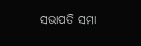ସଭାପତି ସମା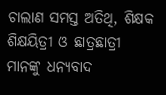ଚାଲାଣ ସମସ୍ତ ଅତିଥି, ଶିକ୍ଷକ ଶିକ୍ଷୟିତ୍ରୀ ଓ ଛାତ୍ରଛାତ୍ରୀ ମାନଙ୍କୁ ଧନ୍ୟବାଦ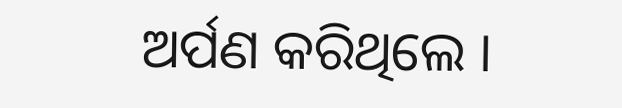ଅର୍ପଣ କରିଥିଲେ ।